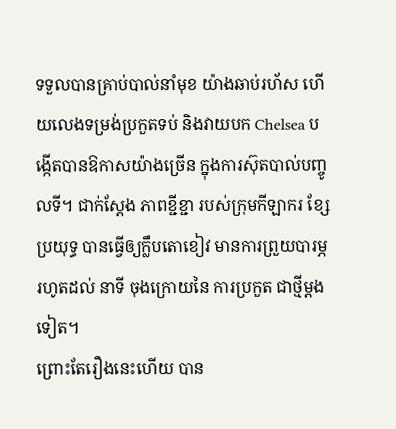ទទួលបានគ្រាប់បាល់នាំមុខ យ៉ាងឆាប់រហ័ស ហើយលេងទម្រង់ប្រកួតទប់ និងវាយបក Chelsea បង្កើតបានឱកាសយ៉ាងច្រើន ក្នុងការស៊ុតបាល់បញ្ចូលទី។ ជាក់ស្តែង ភាពខ្ជីខ្ជា របស់ក្រុមកីឡាករ ខ្សែប្រយុទ្ធ បានធ្វើឲ្យក្លឹបតោខៀវ មានការព្រួយបារម្ភ រហូតដល់ នាទី ចុងក្រោយនៃ ការប្រកួត ជាថ្មីម្តងទៀត។
ព្រោះតែរឿងនេះហើយ បាន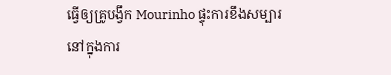ធ្វើឲ្យគ្រូបង្វឹក Mourinho ផ្ទុះការខឹងសម្បារ នៅក្នុងការ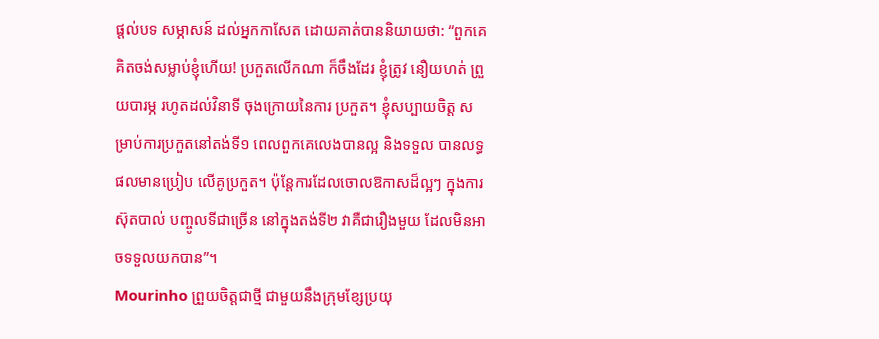ផ្តល់បទ សម្ភាសន៍ ដល់អ្នកកាសែត ដោយគាត់បាននិយាយថា: “ពួកគេ គិតចង់សម្លាប់ខ្ញុំហើយ! ប្រកួតលើកណា ក៏ចឹងដែរ ខ្ញុំត្រូវ នឿយហត់ ព្រួយបារម្ភ រហូតដល់វិនាទី ចុងក្រោយនៃការ ប្រកួត។ ខ្ញុំសប្បាយចិត្ត សម្រាប់ការប្រកួតនៅតង់ទី១ ពេលពួកគេលេងបានល្អ និងទទួល បានលទ្ធផលមានប្រៀប លើគូប្រកួត។ ប៉ុន្តែការដែលចោលឱកាសដ៏ល្អៗ ក្នុងការ ស៊ុតបាល់ បញ្ចូលទីជាច្រើន នៅក្នុងតង់ទី២ វាគឺជារឿងមួយ ដែលមិនអាចទទួលយកបាន”។
Mourinho ព្រួយចិត្តជាថ្មី ជាមួយនឹងក្រុមខ្សែប្រយុ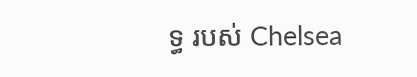ទ្ធ របស់ Chelsea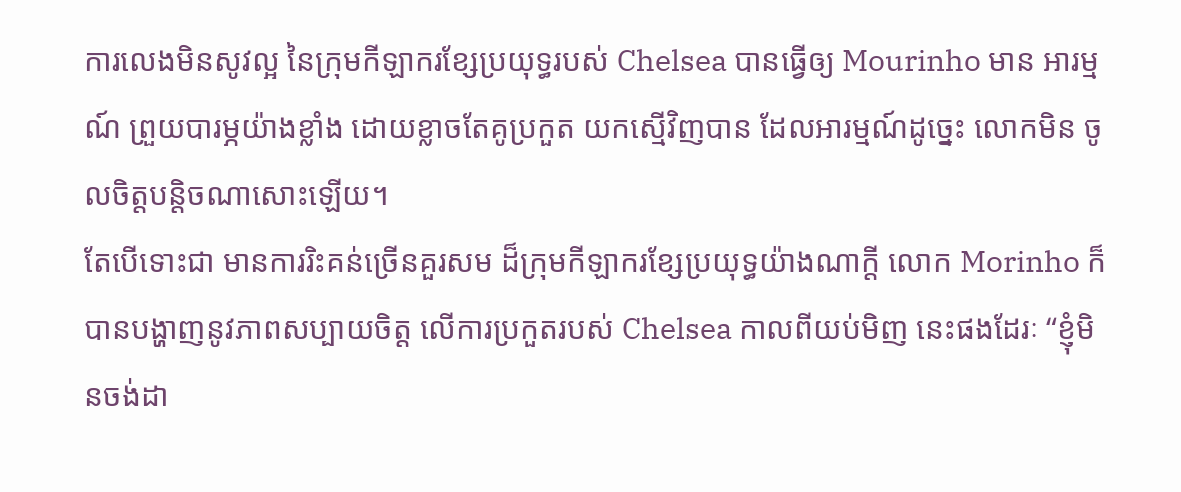ការលេងមិនសូវល្អ នៃក្រុមកីឡាករខ្សែប្រយុទ្ធរបស់ Chelsea បានធ្វើឲ្យ Mourinho មាន អារម្មណ៍ ព្រួយបារម្ភយ៉ាងខ្លាំង ដោយខ្លាចតែគូប្រកួត យកស្មើវិញបាន ដែលអារម្មណ៍ដូច្នេះ លោកមិន ចូលចិត្តបន្តិចណាសោះឡើយ។
តែបើទោះជា មានការរិះគន់ច្រើនគួរសម ដ៏ក្រុមកីឡាករខ្សែប្រយុទ្ធយ៉ាងណាក្តី លោក Morinho ក៏បានបង្ហាញនូវភាពសប្បាយចិត្ត លើការប្រកួតរបស់ Chelsea កាលពីយប់មិញ នេះផងដែរៈ “ខ្ញុំមិនចង់ដា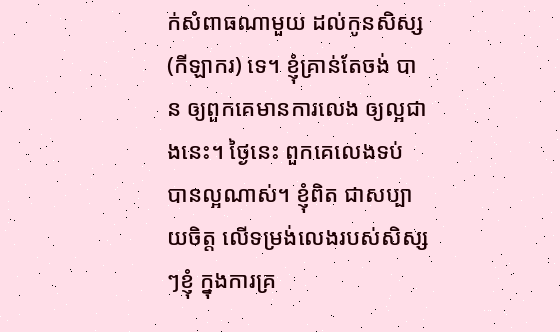ក់សំពាធណាមួយ ដល់កូនសិស្ស (កីឡាករ) ទេ។ ខ្ញុំគ្រាន់តែចង់ បាន ឲ្យពួកគេមានការលេង ឲ្យល្អជាងនេះ។ ថ្ងៃនេះ ពួកគេលេងទប់ បានល្អណាស់។ ខ្ញុំពិត ជាសប្បាយចិត្ត លើទម្រង់លេងរបស់សិស្សៗខ្ញុំ ក្នុងការគ្រ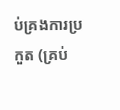ប់គ្រងការប្រកួត (គ្រប់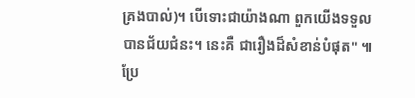គ្រងបាល់)។ បើទោះជាយ៉ាងណា ពួកយើងទទួលបានជ័យជំនះ។ នេះគឺ ជារឿងដ៏សំខាន់បំផុត" ៕
ប្រែ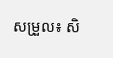សម្រួល៖ សិ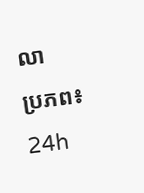លា
ប្រភព៖ 24h